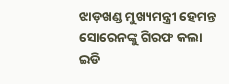ଝାଡ଼ଖଣ୍ଡ ମୁଖ୍ୟମନ୍ତ୍ରୀ ହେମନ୍ତ ସୋରେନଙ୍କୁ ଗିରଫ କଲା ଇଡି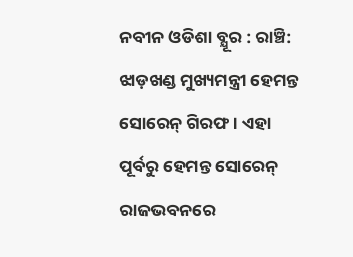ନବୀନ ଓଡିଶା ବ୍ଯୂର : ରାଞ୍ଚି: ଝାଡ଼ଖଣ୍ଡ ମୁଖ୍ୟମନ୍ତ୍ରୀ ହେମନ୍ତ ସୋରେନ୍ ଗିରଫ । ଏହା ପୂର୍ବରୁ ହେମନ୍ତ ସୋରେନ୍ ରାଜଭବନରେ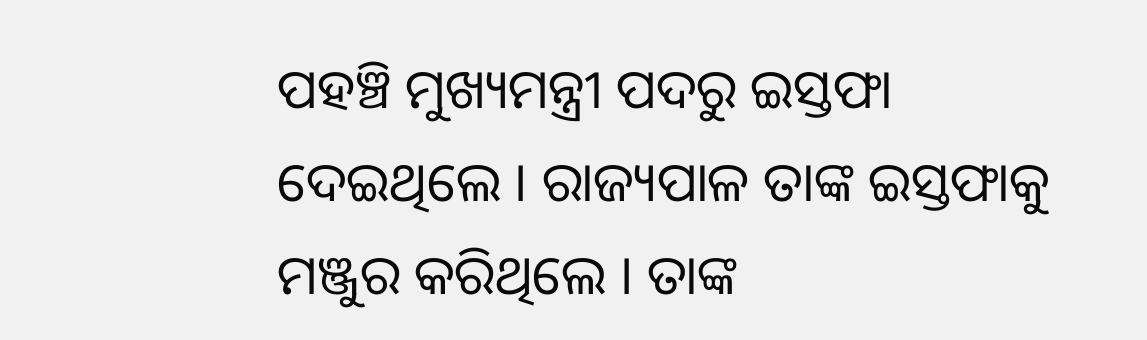ପହଞ୍ଚି ମୁଖ୍ୟମନ୍ତ୍ରୀ ପଦରୁ ଇସ୍ତଫା ଦେଇଥିଲେ । ରାଜ୍ୟପାଳ ତାଙ୍କ ଇସ୍ତଫାକୁ ମଞ୍ଜୁର କରିଥିଲେ । ତାଙ୍କ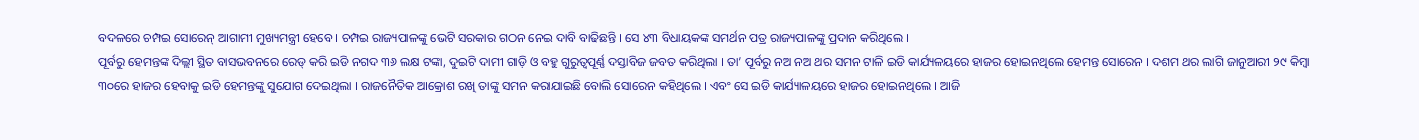ବଦଳରେ ଚମ୍ପଇ ସୋରେନ୍ ଆଗାମୀ ମୁଖ୍ୟମନ୍ତ୍ରୀ ହେବେ । ଚମ୍ପଇ ରାଜ୍ୟପାଳଙ୍କୁ ଭେଟି ସରକାର ଗଠନ ନେଇ ଦାବି ବାଢିଛନ୍ତି । ସେ ୪୩ ବିଧାୟକଙ୍କ ସମର୍ଥନ ପତ୍ର ରାଜ୍ୟପାଳଙ୍କୁ ପ୍ରଦାନ କରିଥିଲେ ।
ପୂର୍ବରୁ ହେମନ୍ତଙ୍କ ଦିଲ୍ଲୀ ସ୍ଥିତ ବାସଭବନରେ ରେଡ୍ କରି ଇଡି ନଗଦ ୩୬ ଲକ୍ଷ ଟଙ୍କା, ଦୁଇଟି ଦାମୀ ଗାଡ଼ି ଓ ବହୁ ଗୁରୁତ୍ୱପୂର୍ଣ୍ଣ ଦସ୍ତାବିଜ ଜବତ କରିଥିଲା । ତା’ ପୂର୍ବରୁ ନଅ ନଅ ଥର ସମନ ଟାଳି ଇଡି କାର୍ଯ୍ୟଳୟରେ ହାଜର ହୋଇନଥିଲେ ହେମନ୍ତ ସୋରେନ । ଦଶମ ଥର ଲାଗି ଜାନୁଆରୀ ୨୯ କିମ୍ବା ୩୦ରେ ହାଜର ହେବାକୁ ଇଡି ହେମନ୍ତଙ୍କୁ ସୁଯୋଗ ଦେଇଥିଲା । ରାଜନୈତିକ ଆକ୍ରୋଶ ରଖି ତାଙ୍କୁ ସମନ କରାଯାଇଛି ବୋଲି ସୋରେନ କହିଥିଲେ । ଏବଂ ସେ ଇଡି କାର୍ଯ୍ୟାଳୟରେ ହାଜର ହୋଇନଥିଲେ । ଆଜି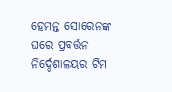ହେମନ୍ତ ସୋରେନଙ୍କ ଘରେ ପ୍ରବର୍ତ୍ତନ ନିର୍ଦ୍ଦେଶାଳୟର ଟିମ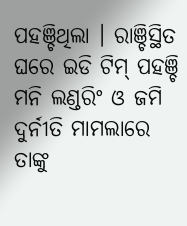ପହଞ୍ଚିଥିଲା । ରାଞ୍ଚିସ୍ଥିତ ଘରେ ଇଡି ଟିମ୍ ପହଞ୍ଚି ମନି ଲଣ୍ଡରିଂ ଓ ଜମି ଦୁର୍ନୀତି ମାମଲାରେ ତାଙ୍କୁ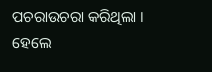ପଚରାଉଚରା କରିଥିଲା । ହେଲେ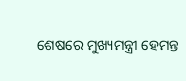ଶେଷରେ ମୁଖ୍ୟମନ୍ତ୍ରୀ ହେମନ୍ତ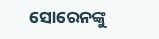ସୋରେନଙ୍କୁ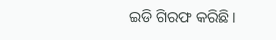ଇଡି ଗିରଫ କରିଛି।